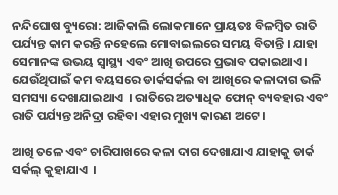ନନ୍ଦିଘୋଷ ବ୍ୟୁରୋ: ଆଜିକାଲି ଲୋକମାନେ ପ୍ରାୟତଃ ବିଳମ୍ବିତ ରାତି ପର୍ଯ୍ୟନ୍ତ କାମ କରନ୍ତି ନହେଲେ ମୋବାଇଲରେ ସମୟ ବିତାନ୍ତି । ଯାହା ସେମାନଙ୍କ ଉଭୟ ସ୍ବାସ୍ଥ୍ୟ ଏବଂ ଆଖି ଉପରେ ପ୍ରଭାବ ପକାଇଥାଏ । ଯେଉଁଥିପାଇଁ କମ ବୟସରେ ଡାର୍କସର୍କଲ ବା ଆଖିରେ କଳାଦାଗ ଭଳି ସମସ୍ୟା ଦେଖାଯାଇଥାଏ  । ରାତିରେ ଅତ୍ୟାଧିକ ଫୋନ୍ ବ୍ୟବହାର ଏବଂ ରାତି ପର୍ଯ୍ୟନ୍ତ ଅନିଦ୍ରା ରହିବା ଏହାର ମୁଖ୍ୟ କାରଣ ଅଟେ ।

ଆଖି ତଳେ ଏବଂ ଚାରିପାଖରେ କଳା ଦାଗ ଦେଖାଯାଏ ଯାହାକୁ ଡାର୍କ ସର୍କଲ୍ କୁହାଯାଏ  ।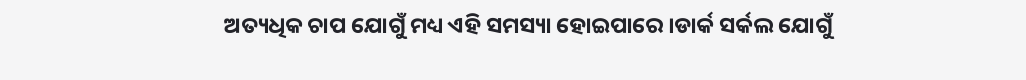ଅତ୍ୟଧିକ ଚାପ ଯୋଗୁଁ ମଧ୍ୟ ଏହି ସମସ୍ୟା ହୋଇପାରେ ।ଡାର୍କ ସର୍କଲ ଯୋଗୁଁ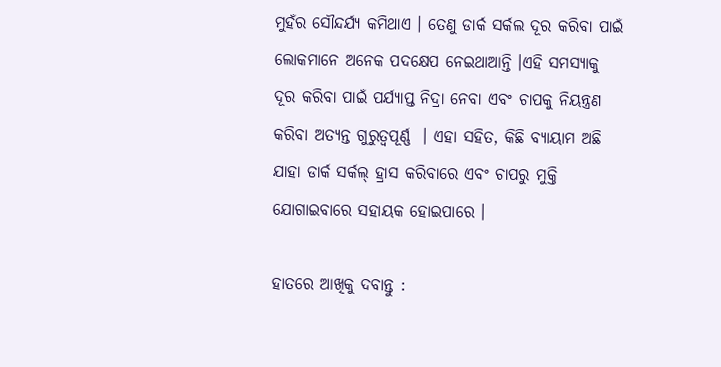ମୁହଁର ସୌନ୍ଦର୍ଯ୍ୟ କମିଥାଏ । ତେଣୁ ଡାର୍କ ସର୍କଲ ଦୂର କରିବା ପାଇଁ ଲୋକମାନେ ଅନେକ ପଦକ୍ଷେପ ନେଇଥାଆନ୍ତି ।ଏହି ସମସ୍ୟାକୁ ଦୂର କରିବା ପାଇଁ ପର୍ଯ୍ୟାପ୍ତ ନିଦ୍ରା ନେବା ଏବଂ ଚାପକୁ ନିୟନ୍ତ୍ରଣ କରିବା ଅତ୍ୟନ୍ତ ଗୁରୁତ୍ୱପୂର୍ଣ୍ଣ  । ଏହା ସହିତ, କିଛି ବ୍ୟାୟାମ ଅଛି ଯାହା ଡାର୍କ ସର୍କଲ୍ ହ୍ରାସ କରିବାରେ ଏବଂ ଚାପରୁ ମୁକ୍ତି ଯୋଗାଇବାରେ ସହାୟକ ହୋଇପାରେ ।

ହାତରେ ଆଖିକୁ ଦବାନ୍ତୁ :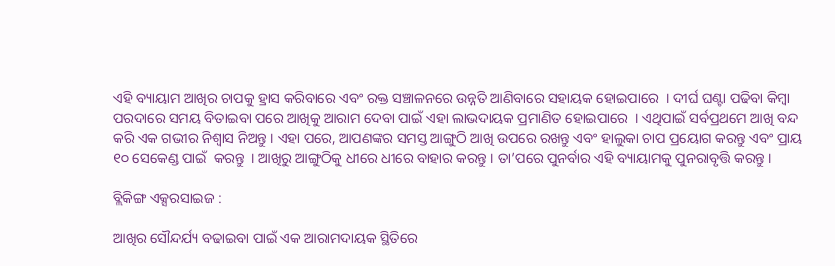ଏହି ବ୍ୟାୟାମ ଆଖିର ଚାପକୁ ହ୍ରାସ କରିବାରେ ଏବଂ ରକ୍ତ ସଞ୍ଚାଳନରେ ଉନ୍ନତି ଆଣିବାରେ ସହାୟକ ହୋଇପାରେ  । ଦୀର୍ଘ ଘଣ୍ଟା ପଢିବା କିମ୍ବା ପରଦାରେ ସମୟ ବିତାଇବା ପରେ ଆଖିକୁ ଆରାମ ଦେବା ପାଇଁ ଏହା ଲାଭଦାୟକ ପ୍ରମାଣିତ ହୋଇପାରେ  । ଏଥିପାଇଁ ସର୍ବପ୍ରଥମେ ଆଖି ବନ୍ଦ କରି ଏକ ଗଭୀର ନିଶ୍ୱାସ ନିଅନ୍ତୁ । ଏହା ପରେ, ଆପଣଙ୍କର ସମସ୍ତ ଆଙ୍ଗୁଠି ଆଖି ଉପରେ ରଖନ୍ତୁ ଏବଂ ହାଲୁକା ଚାପ ପ୍ରୟୋଗ କରନ୍ତୁ ଏବଂ ପ୍ରାୟ ୧୦ ସେକେଣ୍ଡ ପାଇଁ  କରନ୍ତୁ  । ଆଖିରୁ ଆଙ୍ଗୁଠିକୁ ଧୀରେ ଧୀରେ ବାହାର କରନ୍ତୁ । ତା’ପରେ ପୁନର୍ବାର ଏହି ବ୍ୟାୟାମକୁ ପୁନରାବୃତ୍ତି କରନ୍ତୁ ।

ବ୍ଲିକିଙ୍ଗ ଏକ୍ସରସାଇଜ :

ଆଖିର ସୌନ୍ଦର୍ଯ୍ୟ ବଢାଇବା ପାଇଁ ଏକ ଆରାମଦାୟକ ସ୍ଥିତିରେ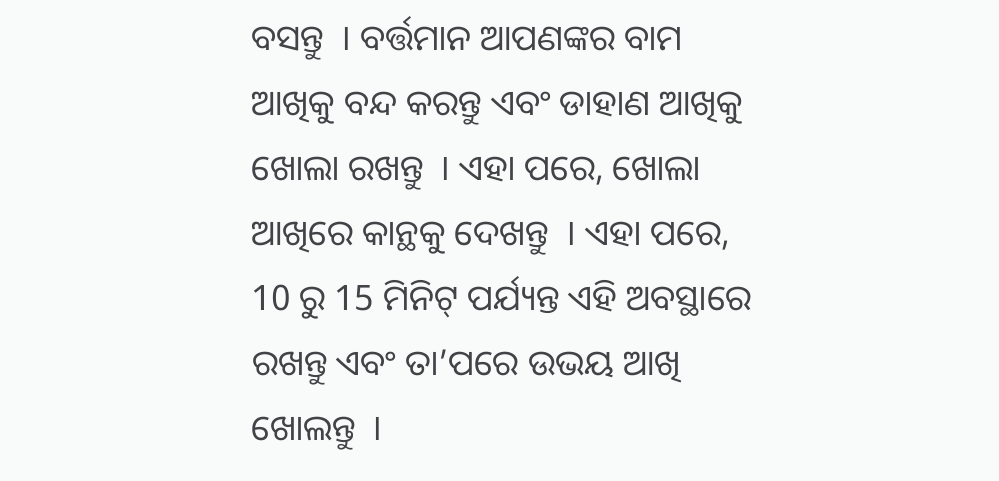ବସନ୍ତୁ  । ବର୍ତ୍ତମାନ ଆପଣଙ୍କର ବାମ ଆଖିକୁ ବନ୍ଦ କରନ୍ତୁ ଏବଂ ଡାହାଣ ଆଖିକୁ ଖୋଲା ରଖନ୍ତୁ  । ଏହା ପରେ, ଖୋଲା ଆଖିରେ କାନ୍ଥକୁ ଦେଖନ୍ତୁ  । ଏହା ପରେ, 10 ରୁ 15 ମିନିଟ୍ ପର୍ଯ୍ୟନ୍ତ ଏହି ଅବସ୍ଥାରେ ରଖନ୍ତୁ ଏବଂ ତା’ପରେ ଉଭୟ ଆଖି ଖୋଲନ୍ତୁ  ।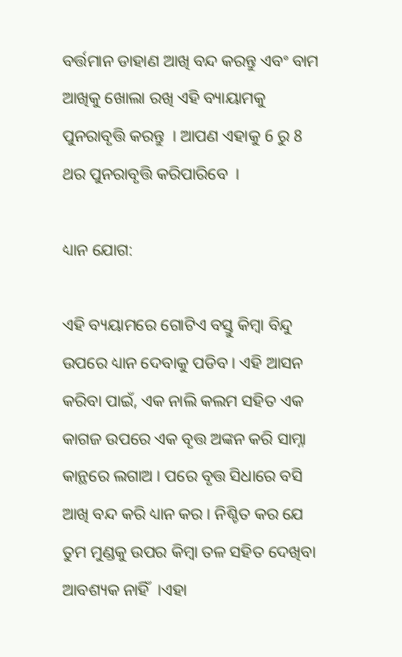ବର୍ତ୍ତମାନ ଡାହାଣ ଆଖି ବନ୍ଦ କରନ୍ତୁ ଏବଂ ବାମ ଆଖିକୁ ଖୋଲା ରଖି ଏହି ବ୍ୟାୟାମକୁ ପୁନରାବୃତ୍ତି କରନ୍ତୁ  । ଆପଣ ଏହାକୁ 6 ରୁ 8 ଥର ପୁନରାବୃତ୍ତି କରିପାରିବେ  ।

ଧ୍ୟାନ ଯୋଗ:

ଏହି ବ୍ୟୟାମରେ ଗୋଟିଏ ବସ୍ତୁ କିମ୍ବା ବିନ୍ଦୁ ଉପରେ ଧ୍ୟାନ ଦେବାକୁ ପଡିବ । ଏହି ଆସନ କରିବା ପାଇଁ, ଏକ ନାଲି କଲମ ସହିତ ଏକ କାଗଜ ଉପରେ ଏକ ବୃତ୍ତ ଅଙ୍କନ କରି ସାମ୍ନା କାନ୍ଥରେ ଲଗାଅ । ପରେ ବୃତ୍ତ ସିଧାରେ ବସି ଆଖି ବନ୍ଦ କରି ଧ୍ୟାନ କର । ନିଶ୍ଚିତ କର ଯେ ତୁମ ମୁଣ୍ଡକୁ ଉପର କିମ୍ବା ତଳ ସହିତ ଦେଖିବା ଆବଶ୍ୟକ ନାହିଁ  ।ଏହା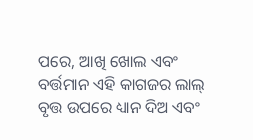ପରେ, ଆଖି ଖୋଲ ଏବଂ ବର୍ତ୍ତମାନ ଏହି କାଗଜର ଲାଲ୍ ବୃତ୍ତ ଉପରେ ଧ୍ୟାନ ଦିଅ ଏବଂ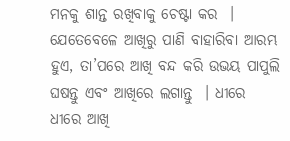ମନକୁ ଶାନ୍ତ ରଖିବାକୁ ଚେଷ୍ଟା କର  । ଯେତେବେଳେ ଆଖିରୁ ପାଣି ବାହାରିବା ଆରମ୍ଭ ହୁଏ, ତା’ପରେ ଆଖି ବନ୍ଦ କରି ଉଭୟ ପାପୁଲି ଘଷନ୍ତୁ ଏବଂ ଆଖିରେ ଲଗାନ୍ତୁ  । ଧୀରେ ଧୀରେ ଆଖି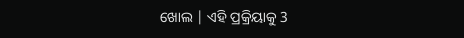ଖୋଲ | ଏହି ପ୍ରକ୍ରିୟାକୁ 3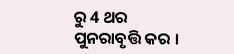ରୁ 4 ଥର ପୁନରାବୃତ୍ତି କର ।